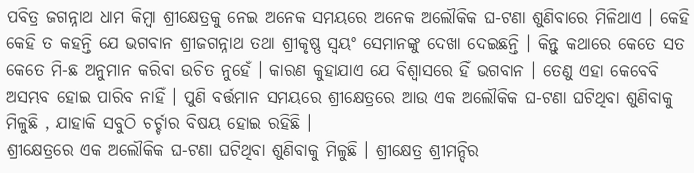ପବିତ୍ର ଜଗନ୍ନାଥ ଧାମ କିମ୍ବା ଶ୍ରୀକ୍ଷେତ୍ରକୁ ନେଇ ଅନେକ ସମୟରେ ଅନେକ ଅଲୌକିକ ଘ-ଟଣା ଶୁଣିବାରେ ମିଳିଥାଏ । କେହି କେହି ତ କହନ୍ତି ଯେ ଭଗବାନ ଶ୍ରୀଜଗନ୍ନାଥ ତଥା ଶ୍ରୀକୃଷ୍ଣ ସ୍ୱୟଂ ସେମାନଙ୍କୁ ଦେଖା ଦେଇଛନ୍ତି । କିନ୍ତୁ କଥାରେ କେତେ ସତ କେତେ ମି-ଛ ଅନୁମାନ କରିବା ଉଚିତ ନୁହେଁ । କାରଣ କୁହାଯାଏ ଯେ ବିଶ୍ୱାସରେ ହିଁ ଭଗବାନ । ତେଣୁ ଏହା କେବେବି ଅସମ୍ଭବ ହୋଇ ପାରିବ ନାହିଁ । ପୁଣି ବର୍ତ୍ତମାନ ସମୟରେ ଶ୍ରୀକ୍ଷେତ୍ରରେ ଆଉ ଏକ ଅଲୌକିକ ଘ-ଟଣା ଘଟିଥିବା ଶୁଣିବାକୁ ମିଳୁଛି , ଯାହାକି ସବୁଠି ଚର୍ଚ୍ଚାର ବିଷୟ ହୋଇ ରହିଛି ।
ଶ୍ରୀକ୍ଷେତ୍ରରେ ଏକ ଅଲୌକିକ ଘ-ଟଣା ଘଟିଥିବା ଶୁଣିବାକୁ ମିଳୁଛି । ଶ୍ରୀକ୍ଷେତ୍ର ଶ୍ରୀମନ୍ଦିର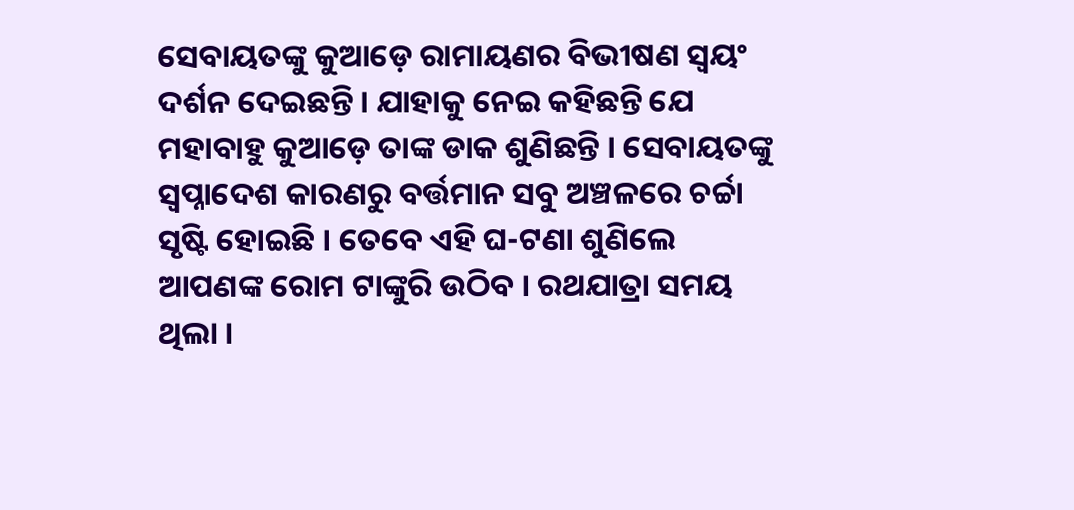ସେବାୟତଙ୍କୁ କୁଆଡ଼େ ରାମାୟଣର ବିଭୀଷଣ ସ୍ବୟଂ ଦର୍ଶନ ଦେଇଛନ୍ତି । ଯାହାକୁ ନେଇ କହିଛନ୍ତି ଯେ ମହାବାହୁ କୁଆଡ଼େ ତାଙ୍କ ଡାକ ଶୁଣିଛନ୍ତି । ସେବାୟତଙ୍କୁ ସ୍ୱପ୍ନାଦେଶ କାରଣରୁ ବର୍ତ୍ତମାନ ସବୁ ଅଞ୍ଚଳରେ ଚର୍ଚ୍ଚା ସୃଷ୍ଟି ହୋଇଛି । ତେବେ ଏହି ଘ-ଟଣା ଶୁଣିଲେ ଆପଣଙ୍କ ରୋମ ଟାଙ୍କୁରି ଉଠିବ । ରଥଯାତ୍ରା ସମୟ ଥିଲା ।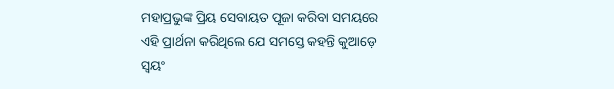ମହାପ୍ରଭୁଙ୍କ ପ୍ରିୟ ସେବାୟତ ପୂଜା କରିବା ସମୟରେ ଏହି ପ୍ରାର୍ଥନା କରିଥିଲେ ଯେ ସମସ୍ତେ କହନ୍ତି କୁଆଡ଼େ ସ୍ୱୟଂ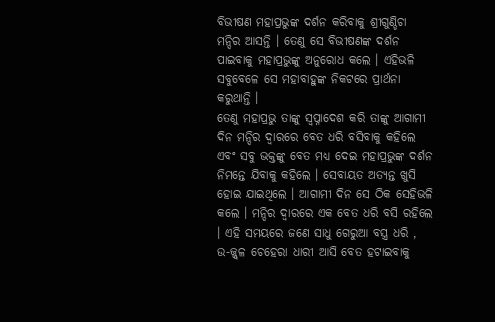ବିଭୀଷଣ ମହାପ୍ରଭୁଙ୍କ ଦର୍ଶନ କରିବାକୁ ଶ୍ରୀଗୁଣ୍ଡିଚା ମନ୍ଦିର ଆସନ୍ତି । ତେଣୁ ସେ ବିଭୀଷଣଙ୍କ ଦର୍ଶନ ପାଇବାକୁ ମହାପ୍ରଭୁଙ୍କୁ ଅନୁରୋଧ କଲେ । ଏହିଭଳି ସବୁବେଳେ ସେ ମହାବାହୁଙ୍କ ନିକଟରେ ପ୍ରାର୍ଥନା କରୁଥାନ୍ତି ।
ତେଣୁ ମହାପ୍ରଭୁ ତାଙ୍କୁ ସ୍ୱପ୍ନାଦେଶ କରି ତାଙ୍କୁ ଆଗାମୀ ଦିନ ମନ୍ଦିର ଦ୍ୱାରରେ ବେତ ଧରି ବସିବାକୁ କହିଲେ ଏବଂ ସବୁ ଭକ୍ତଙ୍କୁ ବେତ ମଧ୍ୟ ଦେଇ ମହାପ୍ରଭୁଙ୍କ ଦର୍ଶନ ନିମନ୍ତେ ଯିବାକୁ କହିଲେ । ସେବାୟତ ଅତ୍ୟନ୍ତ ଖୁସି ହୋଇ ଯାଇଥିଲେ । ଆଗାମୀ ଦିନ ସେ ଠିକ ସେହିଭଳି କଲେ । ମନ୍ଦିର ଦ୍ୱାରରେ ଏକ ବେତ ଧରି ବସି ରହିଲେ । ଏହି ସମୟରେ ଜଣେ ସାଧୁ ଗେରୁଆ ବସ୍ତ୍ର ଧରି , ଉ-ଜ୍ଜ୍ୱଳ ଚେହେରା ଧାରୀ ଆସି ବେତ ହଟାଇବାକୁ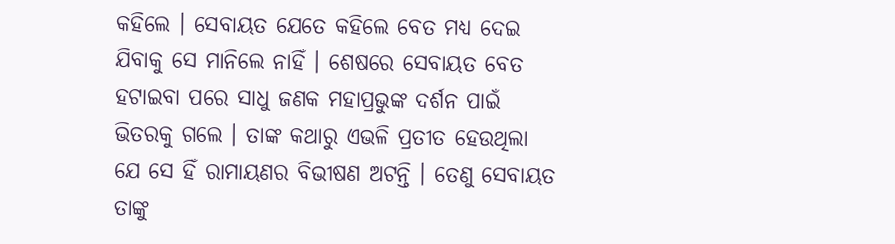କହିଲେ । ସେବାୟତ ଯେତେ କହିଲେ ବେତ ମଧ୍ୟ ଦେଇ ଯିବାକୁ ସେ ମାନିଲେ ନାହିଁ । ଶେଷରେ ସେବାୟତ ବେତ ହଟାଇବା ପରେ ସାଧୁ ଜଣକ ମହାପ୍ରଭୁଙ୍କ ଦର୍ଶନ ପାଇଁ ଭିତରକୁ ଗଲେ । ତାଙ୍କ କଥାରୁ ଏଭଳି ପ୍ରତୀତ ହେଉଥିଲା ଯେ ସେ ହିଁ ରାମାୟଣର ବିଭୀଷଣ ଅଟନ୍ତି । ତେଣୁ ସେବାୟତ ତାଙ୍କୁ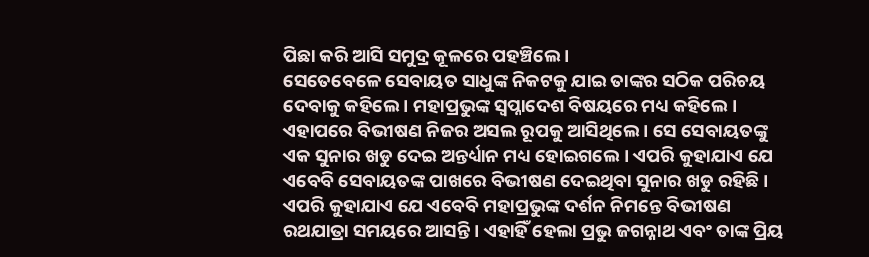ପିଛା କରି ଆସି ସମୁଦ୍ର କୂଳରେ ପହଞ୍ଚିଲେ ।
ସେତେବେଳେ ସେବାୟତ ସାଧୁଙ୍କ ନିକଟକୁ ଯାଇ ତାଙ୍କର ସଠିକ ପରିଚୟ ଦେବାକୁ କହିଲେ । ମହାପ୍ରଭୁଙ୍କ ସ୍ୱପ୍ନାଦେଶ ବିଷୟରେ ମଧ୍ୟ କହିଲେ । ଏହାପରେ ବିଭୀଷଣ ନିଜର ଅସଲ ରୂପକୁ ଆସିଥିଲେ । ସେ ସେବାୟତଙ୍କୁ ଏକ ସୁନାର ଖଡୁ ଦେଇ ଅନ୍ତର୍ଧ୍ୟାନ ମଧ୍ୟ ହୋଇଗଲେ । ଏପରି କୁହାଯାଏ ଯେ ଏବେବି ସେବାୟତଙ୍କ ପାଖରେ ବିଭୀଷଣ ଦେଇଥିବା ସୁନାର ଖଡୁ ରହିଛି । ଏପରି କୁହାଯାଏ ଯେ ଏବେବି ମହାପ୍ରଭୁଙ୍କ ଦର୍ଶନ ନିମନ୍ତେ ବିଭୀଷଣ ରଥଯାତ୍ରା ସମୟରେ ଆସନ୍ତି । ଏହାହିଁ ହେଲା ପ୍ରଭୁ ଜଗନ୍ନାଥ ଏବଂ ତାଙ୍କ ପ୍ରିୟ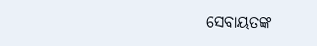ସେବାୟତଙ୍କ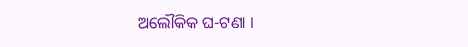ଅଲୌକିକ ଘ-ଟଣା ।